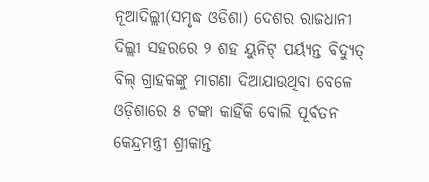ନୂଆଦିଲ୍ଲୀ(ସମୃଦ୍ଧ ଓଡିଶା) ଦେଶର ରାଜଧାନୀ ଦିଲ୍ଲୀ ସହରରେ ୨ ଶହ ୟୁନିଟ୍ ପର୍ୟ୍ୟନ୍ତ ବିଦ୍ୟୁତ୍ ବିଲ୍ ଗ୍ରାହକଙ୍କୁ ମାଗଣା ଦିଆଯାଉଥିବା ବେଳେ ଓଡ଼ିଶାରେ ୫ ଟଙ୍କା କାହିଁକି ବୋଲି ପୂର୍ବତନ କେନ୍ଦ୍ରମନ୍ତ୍ରୀ ଶ୍ରୀକାନ୍ତ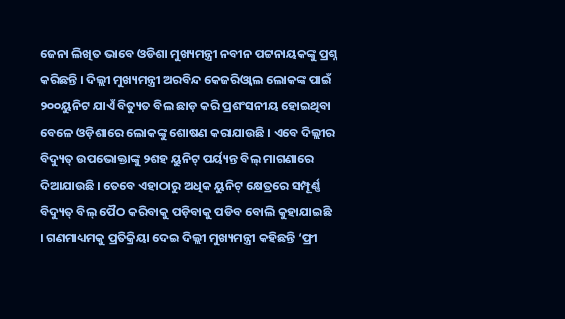ଜେନା ଲିଖିତ ଭାବେ ଓଡିଶା ମୁଖ୍ୟମନ୍ତ୍ରୀ ନବୀନ ପଟ୍ଟନାୟକଙ୍କୁ ପ୍ରଶ୍ନ କରିଛନ୍ତି । ଦିଲ୍ଲୀ ମୁଖ୍ୟମନ୍ତ୍ରୀ ଅରବିନ୍ଦ କେଜରିଓ୍ବାଲ ଲୋକଙ୍କ ପାଇଁ ୨୦୦ୟୁନିଟ ଯାଏଁ ବିତ୍ୟୁତ ବିଲ ଛାଡ଼ କରି ପ୍ରଶଂସନୀୟ ହୋଇଥିବା ବେଳେ ଓଡ଼ିଶାରେ ଲୋକଙ୍କୁ ଶୋଷଣ କରାଯାଉଛି । ଏବେ ଦିଲ୍ଲୀର ବିଦ୍ୟୁତ୍ ଉପଭୋକ୍ତାଙ୍କୁ ୨ଶହ ୟୁନିଟ୍ ପର୍ୟ୍ୟନ୍ତ ବିଲ୍ ମାଗଣାରେ ଦିଆଯାଉଛି । ତେବେ ଏହାଠାରୁ ଅଧିକ ୟୁନିଟ୍ କ୍ଷେତ୍ରରେ ସମ୍ପୂର୍ଣ୍ଣ ବିଦ୍ୟୁତ୍ ବିଲ୍ ପୈଠ କରିବାକୁ ପଡ଼ିବାକୁ ପଡିବ ବୋଲି କୁହାଯାଇଛି । ଗଣମାଧ୍ୟମକୁ ପ୍ରତିକ୍ରିୟା ଦେଇ ଦିଲ୍ଲୀ ମୁଖ୍ୟମନ୍ତ୍ରୀ କହିଛନ୍ତି ‘ଫ୍ରୀ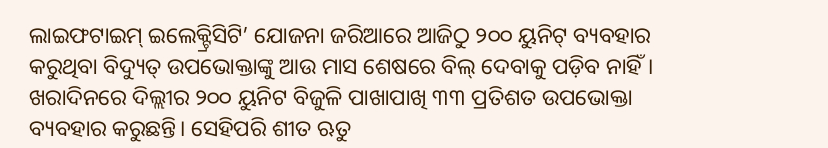ଲାଇଫଟାଇମ୍ ଇଲେକ୍ଟ୍ରିସିଟି’ ଯୋଜନା ଜରିଆରେ ଆଜିଠୁ ୨୦୦ ୟୁନିଟ୍ ବ୍ୟବହାର କରୁଥିବା ବିଦ୍ୟୁତ୍ ଉପଭୋକ୍ତାଙ୍କୁ ଆଉ ମାସ ଶେଷରେ ବିଲ୍ ଦେବାକୁ ପଡ଼ିବ ନାହିଁ। ଖରାଦିନରେ ଦିଲ୍ଲୀର ୨୦୦ ୟୁନିଟ ବିଜୁଳି ପାଖାପାଖି ୩୩ ପ୍ରତିଶତ ଉପଭୋକ୍ତା ବ୍ୟବହାର କରୁଛନ୍ତି। ସେହିପରି ଶୀତ ଋତୁ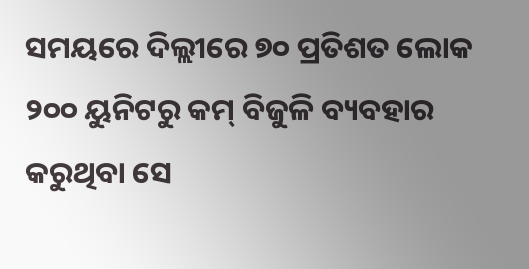ସମୟରେ ଦିଲ୍ଲୀରେ ୭୦ ପ୍ରତିଶତ ଲୋକ ୨୦୦ ୟୁନିଟରୁ କମ୍ ବିଜୁଳି ବ୍ୟବହାର କରୁଥିବା ସେ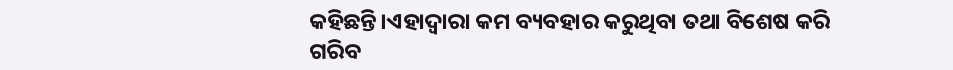କହିଛନ୍ତି।ଏହାଦ୍ୱାରା କମ ବ୍ୟବହାର କରୁଥିବା ତଥା ବିଶେଷ କରି ଗରିବ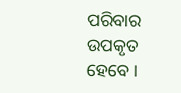ପରିବାର ଉପକୃତ ହେବେ ।